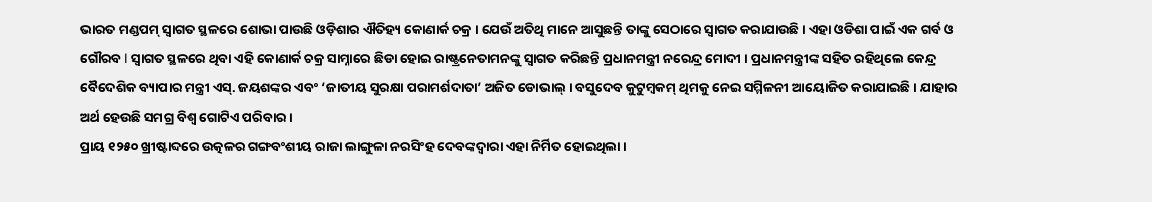ଭାରତ ମଣ୍ଡପମ୍ ସ୍ୱାଗତ ସ୍ଥଳରେ ଶୋଭା ପାଉଛି ଓଡ଼ିଶାର ଐତିହ୍ୟ କୋଣାର୍କ ଚକ୍ର । ଯେଉଁ ଅତିଥି ମାନେ ଆସୁଛନ୍ତି ତାଙ୍କୁ ସେଠାରେ ସ୍ୱାଗତ କରାଯାଉଛି । ଏହା ଓଡିଶା ପାଇଁ ଏକ ଗର୍ବ ଓ ଗୌରବ l ସ୍ୱାଗତ ସ୍ଥଳରେ ଥିବା ଏହି କୋଣାର୍କ ଚକ୍ର ସାମ୍ନାରେ ଛିଡା ହୋଇ ରାଷ୍ଟ୍ରନେତାମନଙ୍କୁ ସ୍ୱାଗତ କରିଛନ୍ତି ପ୍ରଧାନମନ୍ତ୍ରୀ ନରେନ୍ଦ୍ର ମୋଦୀ । ପ୍ରଧାନମନ୍ତ୍ରୀଙ୍କ ସହିତ ରହିଥିଲେ କେନ୍ଦ୍ର ବୈଦେଶିକ ବ୍ୟାପାର ମନ୍ତ୍ରୀ ଏସ୍. ଜୟଶଙ୍କର ଏବଂ ‘ଜାତୀୟ ସୁରକ୍ଷା ପରାମର୍ଶଦାତା’ ଅଜିତ ଡୋଭାଲ୍ । ବସୁଦେବ କୁଟୁମ୍ବକମ୍ ଥିମକୁ ନେଇ ସମ୍ମିଳନୀ ଆୟୋଜିତ କରାଯାଇଛି । ଯାହାର ଅର୍ଥ ହେଉଛି ସମଗ୍ର ବିଶ୍ୱ ଗୋଟିଏ ପରିବାର ।
ପ୍ରାୟ ୧୨୫୦ ଖ୍ରୀଷ୍ଟାବ୍ଦରେ ଉତ୍କଳର ଗଙ୍ଗବଂଶୀୟ ରାଜା ଲାଙ୍ଗୁଳା ନରସିଂହ ଦେବଙ୍କଦ୍ୱାରା ଏହା ନିର୍ମିତ ହୋଇଥିଲା ।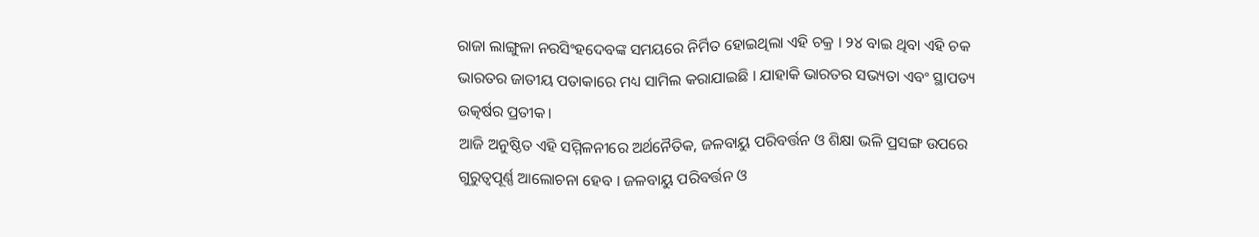ରାଜା ଲାଙ୍ଗୁଳା ନରସିଂହଦେବଙ୍କ ସମୟରେ ନିର୍ମିତ ହୋଇଥିଲା ଏହି ଚକ୍ର । ୨୪ ବାଇ ଥିବା ଏହି ଚକ ଭାରତର ଜାତୀୟ ପତାକାରେ ମଧ୍ୟ ସାମିଲ କରାଯାଇଛି । ଯାହାକି ଭାରତର ସଭ୍ୟତା ଏବଂ ସ୍ଥାପତ୍ୟ ଉତ୍କର୍ଷର ପ୍ରତୀକ।
ଆଜି ଅନୁଷ୍ଠିତ ଏହି ସମ୍ମିଳନୀରେ ଅର୍ଥନୈତିକ, ଜଳବାୟୁ ପରିବର୍ତ୍ତନ ଓ ଶିକ୍ଷା ଭଳି ପ୍ରସଙ୍ଗ ଉପରେ ଗୁରୁତ୍ୱପୂର୍ଣ୍ଣ ଆଲୋଚନା ହେବ । ଜଳବାୟୁ ପରିବର୍ତ୍ତନ ଓ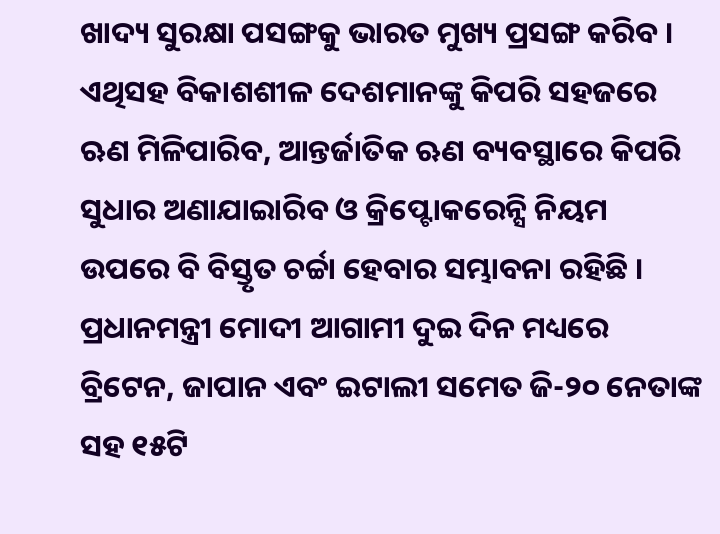ଖାଦ୍ୟ ସୁରକ୍ଷା ପସଙ୍ଗକୁ ଭାରତ ମୁଖ୍ୟ ପ୍ରସଙ୍ଗ କରିବ । ଏଥିସହ ବିକାଶଶୀଳ ଦେଶମାନଙ୍କୁ କିପରି ସହଜରେ ଋଣ ମିଳିପାରିବ, ଆନ୍ତର୍ଜାତିକ ଋଣ ବ୍ୟବସ୍ଥାରେ କିପରି ସୁଧାର ଅଣାଯାଇାରିବ ଓ କ୍ରିପ୍ଟୋକରେନ୍ସି ନିୟମ ଉପରେ ବି ବିସ୍ତୃତ ଚର୍ଚ୍ଚା ହେବାର ସମ୍ଭାବନା ରହିଛି । ପ୍ରଧାନମନ୍ତ୍ରୀ ମୋଦୀ ଆଗାମୀ ଦୁଇ ଦିନ ମଧ୍ୟରେ ବ୍ରିଟେନ, ଜାପାନ ଏବଂ ଇଟାଲୀ ସମେତ ଜି-୨୦ ନେତାଙ୍କ ସହ ୧୫ଟି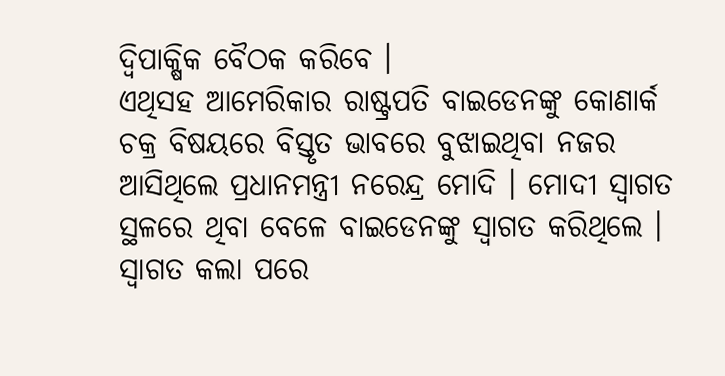ଦ୍ୱିପାକ୍ଷିକ ବୈଠକ କରିବେ ।
ଏଥିସହ ଆମେରିକାର ରାଷ୍ଟ୍ରପତି ବାଇଡେନଙ୍କୁ କୋଣାର୍କ ଚକ୍ର ବିଷୟରେ ବିସ୍ତୃତ ଭାବରେ ବୁଝାଇଥିବା ନଜର ଆସିଥିଲେ ପ୍ରଧାନମନ୍ତ୍ରୀ ନରେନ୍ଦ୍ର ମୋଦି । ମୋଦୀ ସ୍ଵାଗତ ସ୍ଥଳରେ ଥିବା ବେଳେ ବାଇଡେନଙ୍କୁ ସ୍ଵାଗତ କରିଥିଲେ । ସ୍ୱାଗତ କଲା ପରେ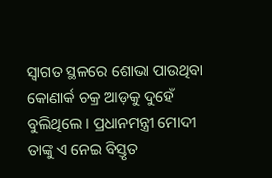ସ୍ୱାଗତ ସ୍ଥଳରେ ଶୋଭା ପାଉଥିବା କୋଣାର୍କ ଚକ୍ର ଆଡ଼କୁ ଦୁହେଁ ବୁଲିଥିଲେ । ପ୍ରଧାନମନ୍ତ୍ରୀ ମୋଦୀ ତାଙ୍କୁ ଏ ନେଇ ବିସ୍ତୃତ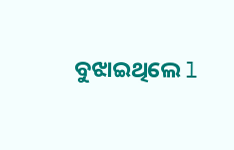ବୁଝାଇଥିଲେ l